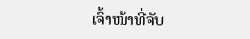ເຈົ້າໜ້າທີ່ຈັບ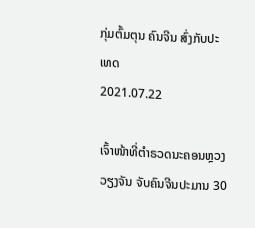ກຸ່ມຕົ້ມຕຸນ ຄົນຈີນ ສົ່ງກັບປະເທດ
2021.07.22

ເຈົ້າໜ້າທີ່ຕໍາຣວດນະຄອນຫຼວງວຽງຈັນ ຈັບຄົນຈີນປະມານ 30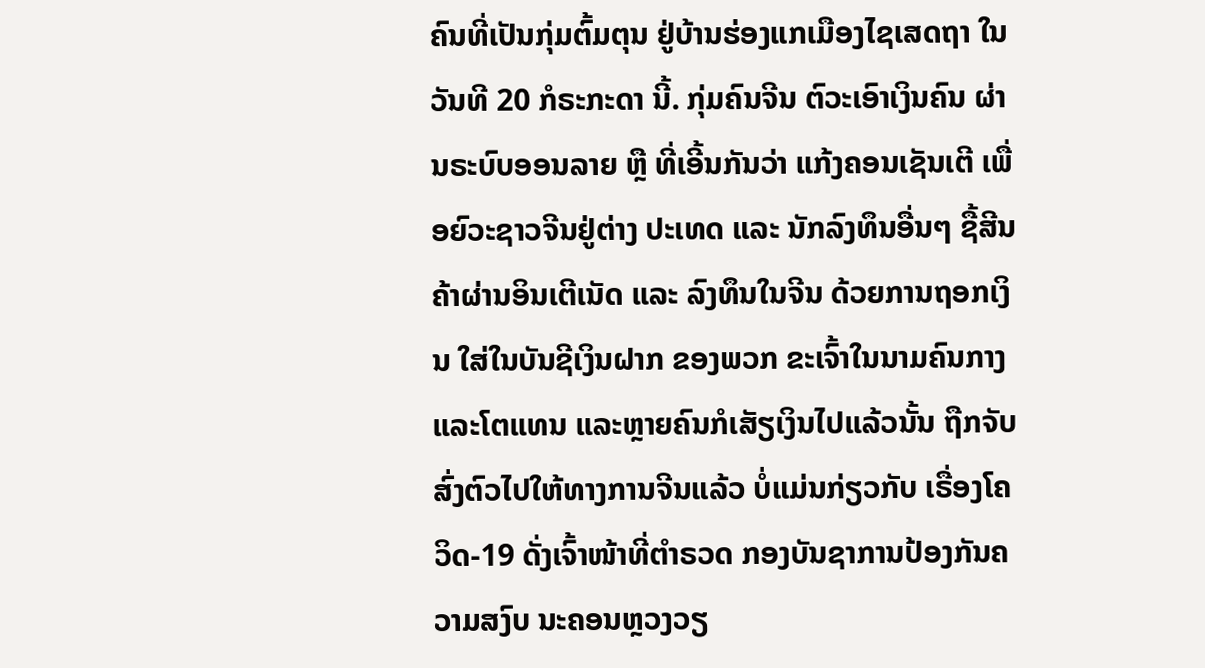ຄົນທີ່ເປັນກຸ່ມຕົ້ມຕຸນ ຢູ່ບ້ານຮ່ອງແກເມືອງໄຊເສດຖາ ໃນວັນທີ 20 ກໍຣະກະດາ ນີ້. ກຸ່ມຄົນຈີນ ຕົວະເອົາເງິນຄົນ ຜ່ານຣະບົບອອນລາຍ ຫຼື ທີ່ເອີ້ນກັນວ່າ ແກ້ງຄອນເຊັນເຕີ ເພື່ອຍົວະຊາວຈີນຢູ່ຕ່າງ ປະເທດ ແລະ ນັກລົງທຶນອື່ນໆ ຊື້ສີນຄ້າຜ່ານອິນເຕີເນັດ ແລະ ລົງທຶນໃນຈີນ ດ້ວຍການຖອກເງິນ ໃສ່ໃນບັນຊີເງິນຝາກ ຂອງພວກ ຂະເຈົ້າໃນນາມຄົນກາງ ແລະໂຕແທນ ແລະຫຼາຍຄົນກໍເສັຽເງິນໄປແລ້ວນັ້ນ ຖືກຈັບສົ່ງຕົວໄປໃຫ້ທາງການຈີນແລ້ວ ບໍ່ແມ່ນກ່ຽວກັບ ເຣື່ອງໂຄວິດ-19 ດັ່ງເຈົ້າໜ້າທີ່ຕໍາຣວດ ກອງບັນຊາການປ້ອງກັນຄວາມສງົບ ນະຄອນຫຼວງວຽ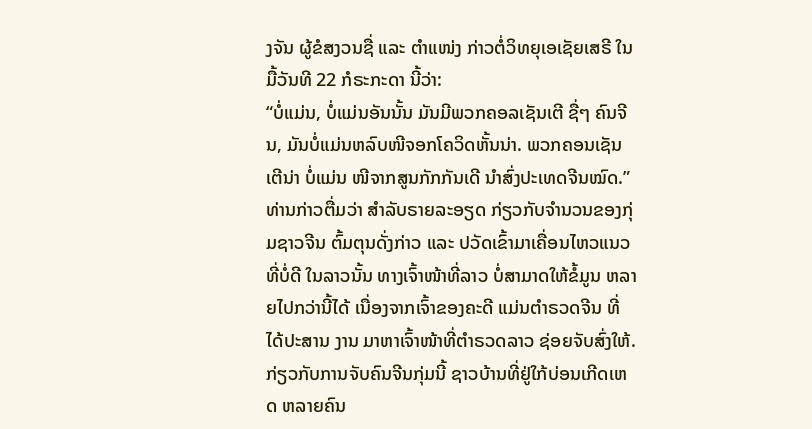ງຈັນ ຜູ້ຂໍສງວນຊື່ ແລະ ຕໍາແໜ່ງ ກ່າວຕໍ່ວິທຍຸເອເຊັຍເສຣີ ໃນມື້ວັນທີ 22 ກໍຣະກະດາ ນີ້ວ່າ:
“ບໍ່ແມ່ນ, ບໍ່ແມ່ນອັນນັ້ນ ມັນມີພວກຄອລເຊັນເຕີ ຊື່ໆ ຄົນຈີນ, ມັນບໍ່ແມ່ນຫລົບໜີຈອກໂຄວິດຫັ້ນນ່າ. ພວກຄອນເຊັນເຕີນ່າ ບໍ່ແມ່ນ ໜີຈາກສູນກັກກັນເດີ ນໍາສົ່ງປະເທດຈີນໝົດ.”
ທ່ານກ່າວຕື່ມວ່າ ສໍາລັບຣາຍລະອຽດ ກ່ຽວກັບຈໍານວນຂອງກຸ່ມຊາວຈີນ ຕົ້ມຕຸນດັ່ງກ່າວ ແລະ ປວັດເຂົ້າມາເຄື່ອນໄຫວແນວທີ່ບໍ່ດີ ໃນລາວນັ້ນ ທາງເຈົ້າໜ້າທີ່ລາວ ບໍ່ສາມາດໃຫ້ຂໍ້ມູນ ຫລາຍໄປກວ່ານີ້ໄດ້ ເນື່ອງຈາກເຈົ້າຂອງຄະດີ ແມ່ນຕໍາຣວດຈີນ ທີ່ໄດ້ປະສານ ງານ ມາຫາເຈົ້າໜ້າທີ່ຕໍາຣວດລາວ ຊ່ອຍຈັບສົ່ງໃຫ້.
ກ່ຽວກັບການຈັບຄົນຈີນກຸ່ມນີ້ ຊາວບ້ານທີ່ຢູ່ໃກ້ບ່ອນເກີດເຫດ ຫລາຍຄົນ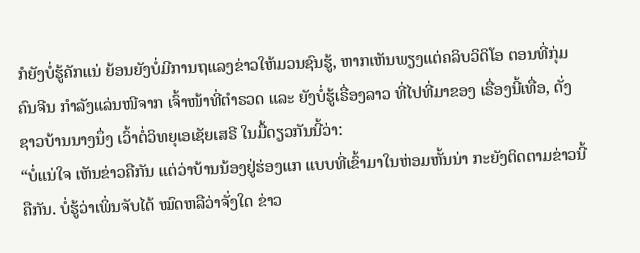ກໍຍັງບໍ່ຮູ້ຄັກແນ່ ຍ້ອນຍັງບໍ່ມີການຖແລງຂ່າວໃຫ້ມວນຊົນຮູ້, ຫາກເຫັນພຽງແຕ່ຄລິບວິດິໂອ ຕອນທີ່ກຸ່ມຄົນຈີນ ກໍາລັງແລ່ນໜີຈາກ ເຈົ້າໜ້າທີ່ຕໍາຣວດ ແລະ ຍັງບໍ່ຮູ້ເຣື່ອງລາວ ທີ່ໄປທີ່ມາຂອງ ເຣື່ອງນີ້ເທື່ອ, ດັ່ງຊາວບ້ານນາງນຶ່ງ ເວົ້າຕໍ່ວິທຍຸເອເຊັຍເສຣີ ໃນມື້ດຽວກັນນີ້ວ່າ:
“ບໍ່ແນ່ໃຈ ເຫັນຂ່າວຄືກັນ ແຕ່ວ່າບ້ານນ້ອງຢູ່ຮ່ອງແກ ແບບທີ່ເຂົ້າມາໃນຫ່ອມຫັ້ນນ່າ ກະຍັງຕິດຕາມຂ່າວນີ້ຄືກັນ. ບໍ່ຮູ້ວ່າເພິ່ນຈັບໄດ້ ໝົດຫລືວ່າຈັ່ງໃດ ຂ່າວ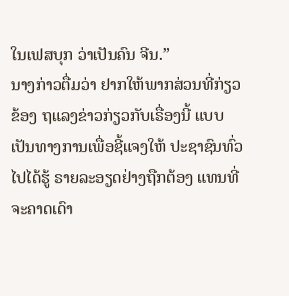ໃນເຟສບຸກ ວ່າເປັນຄົນ ຈີນ.”
ນາງກ່າວຕື່ມວ່າ ຢາກໃຫ້ພາກສ່ວນທີ່ກ່ຽວຂ້ອງ ຖແລງຂ່າວກ່ຽວກັບເຣື່ອງນີ້ ແບບເປັນທາງການເພື່ອຊີ້ແຈງໃຫ້ ປະຊາຊົນທົ່ວໄປໄດ້ຮູ້ ຣາຍລະອຽດຢ່າງຖືກຕ້ອງ ແທນທີ່ຈະຄາດເດົາ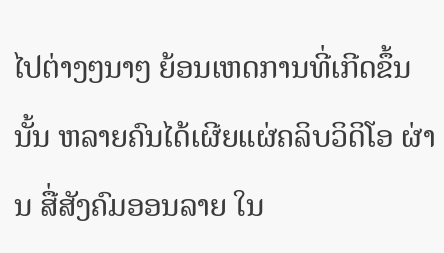ໄປຕ່າງໆນາໆ ຍ້ອນເຫດການທີ່ເກີດຂຶ້ນນັ້ນ ຫລາຍຄົນໄດ້ເຜີຍແຜ່ຄລິບວິດິໂອ ຜ່ານ ສື່ສັງຄົມອອນລາຍ ໃນ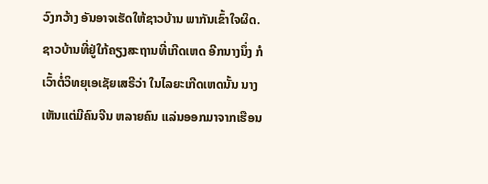ວົງກວ້າງ ອັນອາຈເຮັດໃຫ້ຊາວບ້ານ ພາກັນເຂົ້າໃຈຜິດ.
ຊາວບ້ານທີ່ຢູ່ໃກ້ຄຽງສະຖານທີ່ເກີດເຫດ ອີກນາງນຶ່ງ ກໍເວົ້າຕໍ່ວິທຍຸເອເຊັຍເສຣີວ່າ ໃນໄລຍະເກີດເຫດນັ້ນ ນາງເຫັນແຕ່ມີຄົນຈີນ ຫລາຍຄົນ ແລ່ນອອກມາຈາກເຮືອນ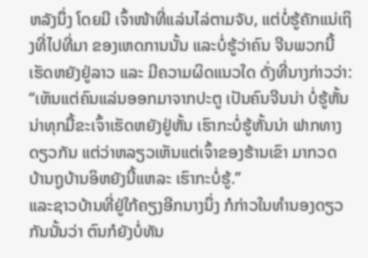ຫລັງນຶ່ງ ໂດຍມີ ເຈົ້າໜ້າທີ່ແລ່ນໄລ່ຕາມຈັບ, ແຕ່ບໍ່ຮູ້ຄັກແນ່ເຖິງທີ່ໄປທີ່ມາ ຂອງເຫດການນັ້ນ ແລະບໍ່ຮູ້ວ່າຄົນ ຈີນພວກນີ້ເຮັດຫຍັງຢູ່ລາວ ແລະ ມີຄວາມຜິດແນວໃດ ດັ່ງທີ່ນາງກ່າວວ່າ:
“ເຫັນແຕ່ຄົນແລ່ນອອກມາຈາກປະຕູ ເປັນຄົນຈີນນ່າ ບໍ່ຮູ້ຫັ້ນນ່າທຸກມື້ຂະເຈົ້າເຮັດຫຍັງຢູ່ຫັ້ນ ເຮົາກະບໍ່ຮູ້ຫັ້ນນ່າ ຟາກທາງດຽວກັນ ແຕ່ວ່າຫລຽວເຫັນແຕ່ເຈົ້າຂອງຮ້ານເຂົາ ມາກວດ ບ້ານຖູບ້ານອິຫຍັງນີ້ແຫລະ ເຮົາກະບໍ່ຮູ້.”
ແລະຊາວບ້ານທີ່ຢູ່ໃກ້ຄຽງອີກນາງນຶ່ງ ກໍກ່າວໃນທໍານອງດຽວກັນນັ້ນວ່າ ຕົນກໍຍັງບໍ່ທັນ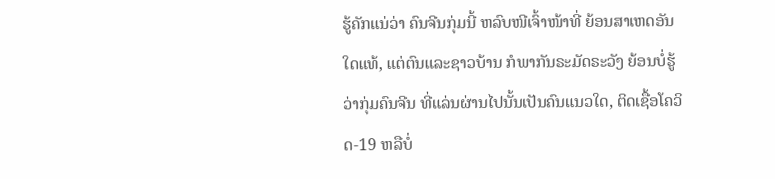ຮູ້ຄັກແນ່ວ່າ ຄົນຈີນກຸ່ມນີ້ ຫລົບໜີເຈົ້າໜ້າທີ່ ຍ້ອນສາເຫດອັນໃດແທ້, ແຕ່ຕົນແລະຊາວບ້ານ ກໍພາກັນຣະມັດຣະວັງ ຍ້ອນບໍ່ຮູ້ວ່າກຸ່ມຄົນຈີນ ທີ່ແລ່ນຜ່ານໄປນັ້ນເປັນຄົນແນວໃດ, ຕິດເຊື້ອໂຄວິດ-19 ຫລືບໍ່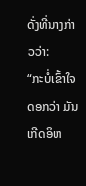ດັ່ງທີ່ນາງກ່າວວ່າ:
“ກະບໍ່ເຂົ້າໃຈດອກວ່າ ມັນເກີດອິຫ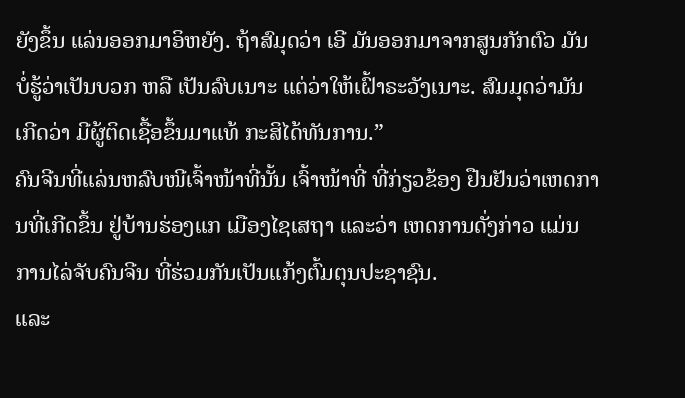ຍັງຂຶ້ນ ແລ່ນອອກມາອິຫຍັງ. ຖ້າສົມຸດວ່າ ເອີ ມັນອອກມາຈາກສູນກັກຕົວ ມັນບໍ່ຮູ້ວ່າເປັນບວກ ຫລື ເປັນລົບເນາະ ແຕ່ວ່າໃຫ້ເຝົ້າຣະວັງເນາະ. ສົມມຸດວ່າມັນເກີດວ່າ ມີຜູ້ຕິດເຊື້ອຂຶ້ນມາແທ້ ກະສິໄດ້ທັນການ.”
ຄົນຈີນທີ່ແລ່ນຫລົບໜີເຈົ້າໜ້າທີ່ນັ້ນ ເຈົ້າໜ້າທີ່ ທີ່ກ່ຽວຂ້ອງ ຢືນຢັນວ່າເຫດການທີ່ເກີດຂຶ້ນ ຢູ່ບ້ານຮ່ອງແກ ເມືອງໄຊເສຖາ ແລະວ່າ ເຫດການດັ່ງກ່າວ ແມ່ນການໄລ່ຈັບຄົນຈີນ ທີ່ຮ່ວມກັນເປັນແກ້ງຕົ້ມຕຸນປະຊາຊົນ.
ແລະ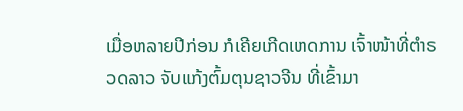ເມື່ອຫລາຍປີກ່ອນ ກໍເຄີຍເກີດເຫດການ ເຈົ້າໜ້າທີ່ຕໍາຣວດລາວ ຈັບແກ້ງຕົ້ມຕຸນຊາວຈີນ ທີ່ເຂົ້າມາ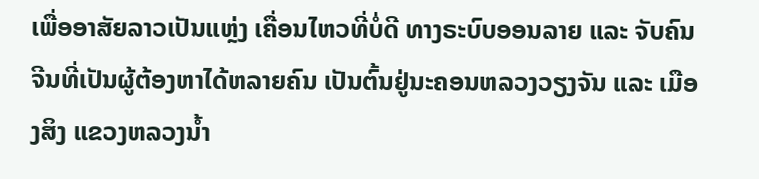ເພື່ອອາສັຍລາວເປັນແຫຼ່ງ ເຄື່ອນໄຫວທີ່ບໍ່ດີ ທາງຣະບົບອອນລາຍ ແລະ ຈັບຄົນຈີນທີ່ເປັນຜູ້ຕ້ອງຫາໄດ້ຫລາຍຄົນ ເປັນຕົ້ນຢູ່ນະຄອນຫລວງວຽງຈັນ ແລະ ເມືອງສິງ ແຂວງຫລວງນໍ້າ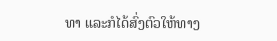ທາ ແລະກໍໄດ້ສົ່ງຕົວໃຫ້ທາງ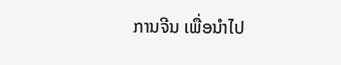ການຈີນ ເພື່ອນໍາໄປ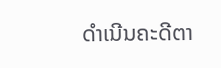ດໍາເນີນຄະດີຕາ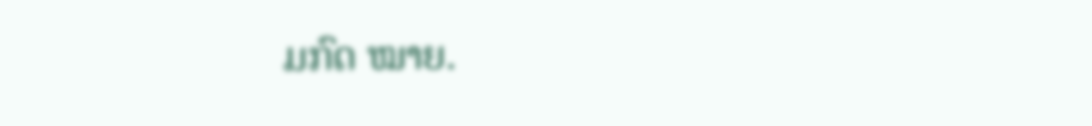ມກົດ ໝາຍ.